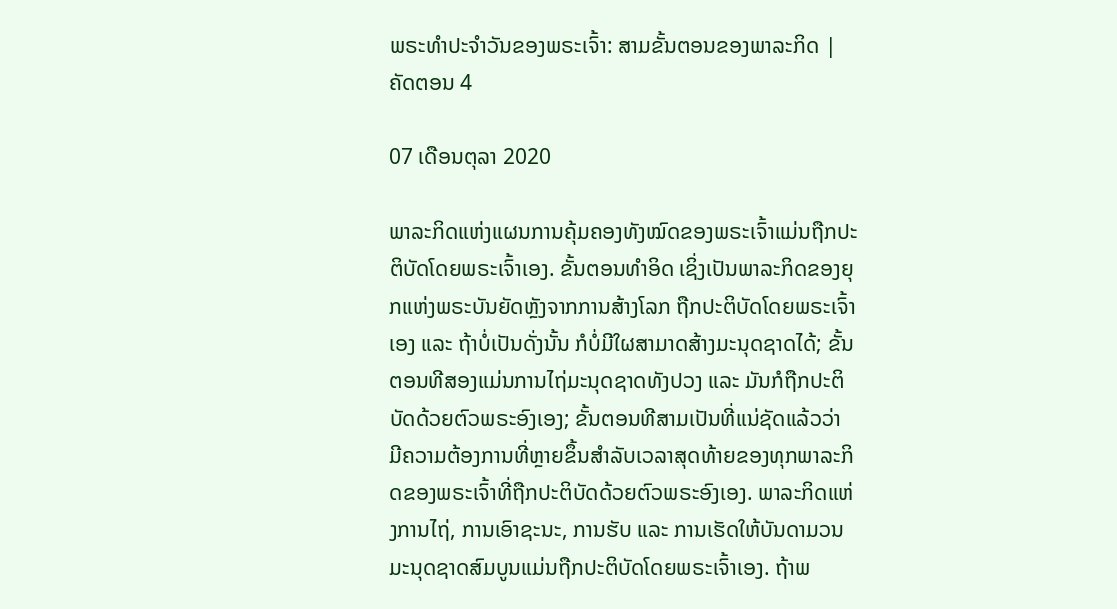ພຣະທຳປະຈຳວັນຂອງພຣະເຈົ້າ: ສາມຂັ້ນຕອນຂອງພາລະກິດ | ຄັດຕອນ 4

07 ເດືອນຕຸລາ 2020

ພາລະກິດແຫ່ງແຜນການຄຸ້ມຄອງທັງໝົດຂອງພຣະເຈົ້າແມ່ນຖືກປະຕິບັດໂດຍພຣະເຈົ້າເອງ. ຂັ້ນຕອນທຳອິດ ເຊິ່ງເປັນພາລະກິດຂອງຍຸກແຫ່ງພຣະບັນຍັດຫຼັງຈາກການສ້າງໂລກ ຖືກປະຕິບັດໂດຍພຣະເຈົ້າເອງ ແລະ ຖ້າບໍ່ເປັນດັ່ງນັ້ນ ກໍບໍ່ມີໃຜສາມາດສ້າງມະນຸດຊາດໄດ້; ຂັ້ນຕອນທີສອງແມ່ນການໄຖ່ມະນຸດຊາດທັງປວງ ແລະ ມັນກໍຖືກປະຕິບັດດ້ວຍຕົວພຣະອົງເອງ; ຂັ້ນຕອນທີສາມເປັນທີ່ແນ່ຊັດແລ້ວວ່າ ມີຄວາມຕ້ອງການທີ່ຫຼາຍຂຶ້ນສຳລັບເວລາສຸດທ້າຍຂອງທຸກພາລະກິດຂອງພຣະເຈົ້າທີ່ຖືກປະຕິບັດດ້ວຍຕົວພຣະອົງເອງ. ພາລະກິດແຫ່ງການໄຖ່, ການເອົາຊະນະ, ການຮັບ ແລະ ການເຮັດໃຫ້ບັນດາມວນມະນຸດຊາດສົມບູນແມ່ນຖືກປະຕິບັດໂດຍພຣະເຈົ້າເອງ. ຖ້າພ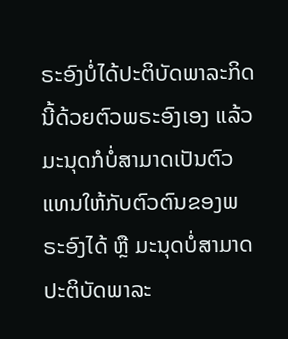ຣະອົງບໍ່ໄດ້ປະຕິບັດພາລະກິດນີ້ດ້ວຍຕົວພຣະອົງເອງ ແລ້ວມະນຸດກໍບໍ່ສາມາດເປັນຕົວແທນໃຫ້ກັບຕົວຕົນຂອງພຣະອົງໄດ້ ຫຼື ມະນຸດບໍ່ສາມາດປະຕິບັດພາລະ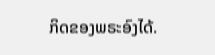ກິດຂອງພຣະອົງໄດ້.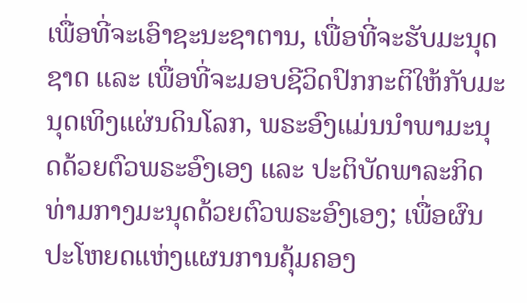ເພື່ອທີ່ຈະເອົາຊະນະຊາຕານ, ເພື່ອທີ່ຈະຮັບມະນຸດຊາດ ແລະ ເພື່ອທີ່ຈະມອບຊີວິດປົກກະຕິໃຫ້ກັບມະນຸດເທິງແຜ່ນດິນໂລກ, ພຣະອົງແມ່ນນໍາພາມະນຸດດ້ວຍຕົວພຣະອົງເອງ ແລະ ປະຕິບັດພາລະກິດທ່າມກາງມະນຸດດ້ວຍຕົວພຣະອົງເອງ; ເພື່ອຜົນປະໂຫຍດແຫ່ງແຜນການຄຸ້ມຄອງ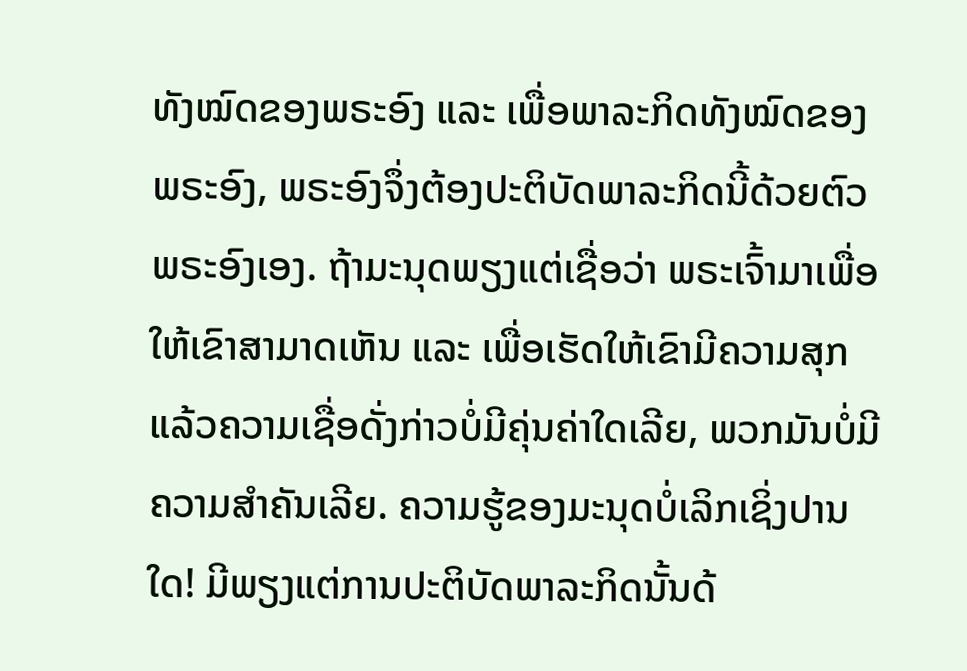ທັງໝົດຂອງພຣະອົງ ແລະ ເພື່ອພາລະກິດທັງໝົດຂອງພຣະອົງ, ພຣະອົງຈຶ່ງຕ້ອງປະຕິບັດພາລະກິດນີ້ດ້ວຍຕົວພຣະອົງເອງ. ຖ້າມະນຸດພຽງແຕ່ເຊື່ອວ່າ ພຣະເຈົ້າມາເພື່ອໃຫ້ເຂົາສາມາດເຫັນ ແລະ ເພື່ອເຮັດໃຫ້ເຂົາມີຄວາມສຸກ ແລ້ວຄວາມເຊື່ອດັ່ງກ່າວບໍ່ມີຄຸ່ນຄ່າໃດເລີຍ, ພວກມັນບໍ່ມີຄວາມສຳຄັນເລີຍ. ຄວາມຮູ້ຂອງມະນຸດບໍ່ເລິກເຊິ່ງປານໃດ! ມີພຽງແຕ່ການປະຕິບັດພາລະກິດນັ້ນດ້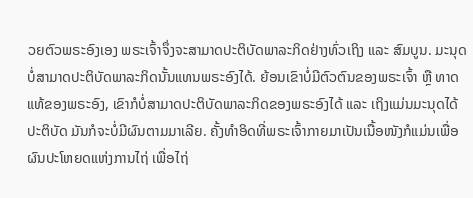ວຍຕົວພຣະອົງເອງ ພຣະເຈົ້າຈຶ່ງຈະສາມາດປະຕິບັດພາລະກິດຢ່າງທົ່ວເຖິງ ແລະ ສົມບູນ. ມະນຸດບໍ່ສາມາດປະຕິບັດພາລະກິດນັ້ນແທນພຣະອົງໄດ້. ຍ້ອນເຂົາບໍ່ມີຕົວຕົນຂອງພຣະເຈົ້າ ຫຼື ທາດແທ້ຂອງພຣະອົງ, ເຂົາກໍບໍ່ສາມາດປະຕິບັດພາລະກິດຂອງພຣະອົງໄດ້ ແລະ ເຖິງແມ່ນມະນຸດໄດ້ປະຕິບັດ ມັນກໍຈະບໍ່ມີຜົນຕາມມາເລີຍ. ຄັ້ງທຳອິດທີ່ພຣະເຈົ້າກາຍມາເປັນເນື້ອໜັງກໍແມ່ນເພື່ອຜົນປະໂຫຍດແຫ່ງການໄຖ່ ເພື່ອໄຖ່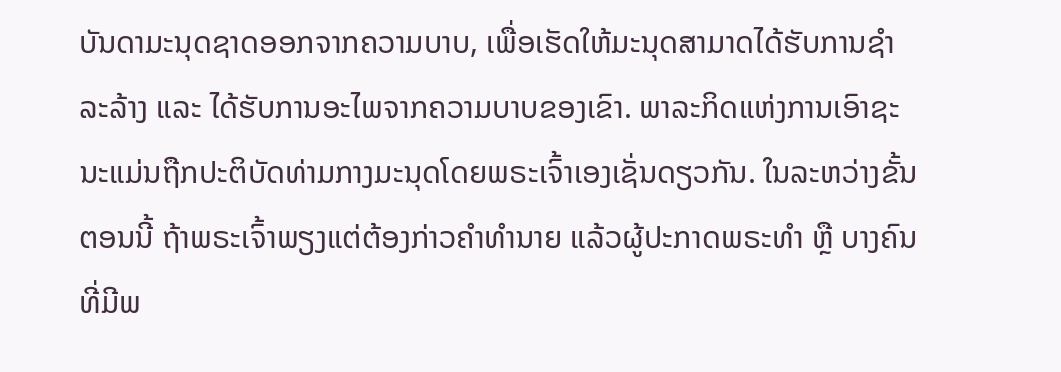ບັນດາມະນຸດຊາດອອກຈາກຄວາມບາບ, ເພື່ອເຮັດໃຫ້ມະນຸດສາມາດໄດ້ຮັບການຊໍາລະລ້າງ ແລະ ໄດ້ຮັບການອະໄພຈາກຄວາມບາບຂອງເຂົາ. ພາລະກິດແຫ່ງການເອົາຊະນະແມ່ນຖືກປະຕິບັດທ່າມກາງມະນຸດໂດຍພຣະເຈົ້າເອງເຊັ່ນດຽວກັນ. ໃນລະຫວ່າງຂັ້ນຕອນນີ້ ຖ້າພຣະເຈົ້າພຽງແຕ່ຕ້ອງກ່າວຄຳທຳນາຍ ແລ້ວຜູ້ປະກາດພຣະທຳ ຫຼື ບາງຄົນທີ່ມີພ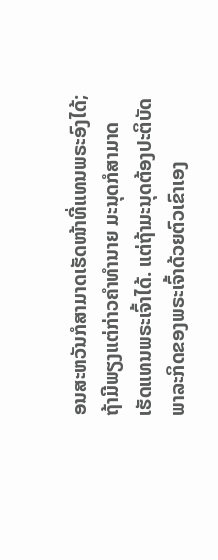ອນສະຫວັນກໍສາມາດເຮັດໜ້າທີ່ແທນພຣະອົງໄດ້; ຖ້າມີພຽງແຕ່ກ່າວຄຳທຳນາຍ ມະນຸດກໍສາມາດເຮັດແທນພຣະເຈົ້າໄດ້. ແຕ່ຖ້າມະນຸດຕ້ອງປະຕິບັດພາລະກິດຂອງພຣະເຈົ້າດ້ວຍຕົວເຂົາເອງ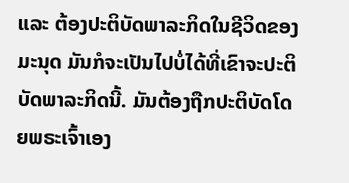ແລະ ຕ້ອງປະຕິບັດພາລະກິດໃນຊີວິດຂອງມະນຸດ ມັນກໍຈະເປັນໄປບໍ່ໄດ້ທີ່ເຂົາຈະປະຕິບັດພາລະກິດນີ້. ມັນຕ້ອງຖືກປະຕິບັດໂດຍພຣະເຈົ້າເອງ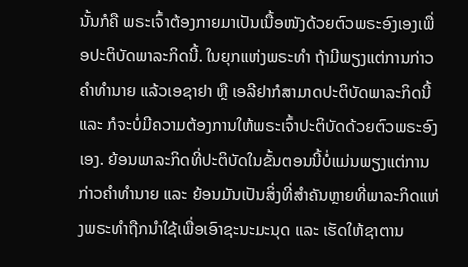ນັ້ນກໍຄື ພຣະເຈົ້າຕ້ອງກາຍມາເປັນເນື້ອໜັງດ້ວຍຕົວພຣະອົງເອງເພື່ອປະຕິບັດພາລະກິດນີ້. ໃນຍຸກແຫ່ງພຣະທຳ ຖ້າມີພຽງແຕ່ການກ່າວຄຳທຳນາຍ ແລ້ວເອຊາຢາ ຫຼື ເອລີຢາກໍສາມາດປະຕິບັດພາລະກິດນີ້ ແລະ ກໍຈະບໍ່ມີຄວາມຕ້ອງການໃຫ້ພຣະເຈົ້າປະຕິບັດດ້ວຍຕົວພຣະອົງເອງ. ຍ້ອນພາລະກິດທີ່ປະຕິບັດໃນຂັ້ນຕອນນີ້ບໍ່ແມ່ນພຽງແຕ່ການກ່າວຄຳທຳນາຍ ແລະ ຍ້ອນມັນເປັນສິ່ງທີ່ສຳຄັນຫຼາຍທີ່ພາລະກິດແຫ່ງພຣະທຳຖືກນໍາໃຊ້ເພື່ອເອົາຊະນະມະນຸດ ແລະ ເຮັດໃຫ້ຊາຕານ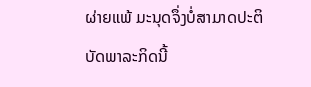ຜ່າຍແພ້ ມະນຸດຈຶ່ງບໍ່ສາມາດປະຕິບັດພາລະກິດນີ້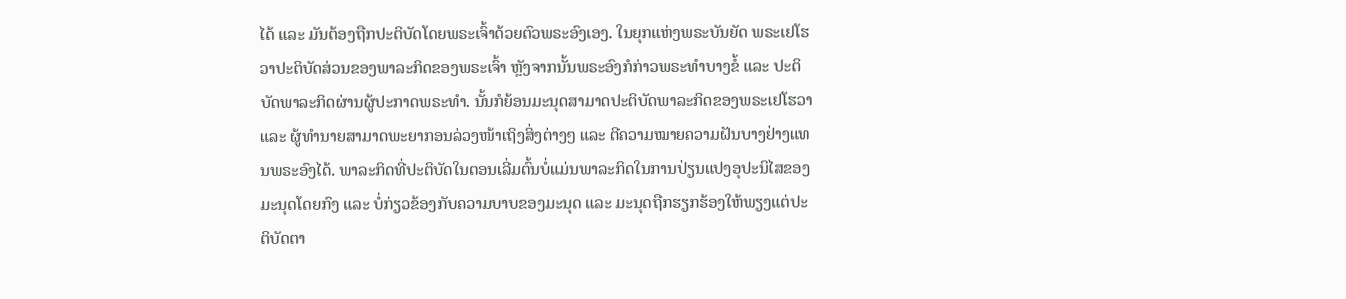ໄດ້ ແລະ ມັນຕ້ອງຖືກປະຕິບັດໂດຍພຣະເຈົ້າດ້ວຍຕົວພຣະອົງເອງ. ໃນຍຸກແຫ່ງພຣະບັນຍັດ ພຣະເຢໂຮວາປະຕິບັດສ່ວນຂອງພາລະກິດຂອງພຣະເຈົ້າ ຫຼັງຈາກນັ້ນພຣະອົງກໍກ່າວພຣະທຳບາງຂໍ້ ແລະ ປະຕິບັດພາລະກິດຜ່ານຜູ້ປະກາດພຣະທຳ. ນັ້ນກໍຍ້ອນມະນຸດສາມາດປະຕິບັດພາລະກິດຂອງພຣະເຢໂຮວາ ແລະ ຜູ້ທຳນາຍສາມາດພະຍາກອນລ່ວງໜ້າເຖິງສິ່ງຕ່າງໆ ແລະ ຕີຄວາມໝາຍຄວາມຝັນບາງຢ່າງແທນພຣະອົງໄດ້. ພາລະກິດທີ່ປະຕິບັດໃນຕອນເລີ່ມຕົ້ນບໍ່ແມ່ນພາລະກິດໃນການປ່ຽນແປງອຸປະນິໄສຂອງມະນຸດໂດຍກົງ ແລະ ບໍ່ກ່ຽວຂ້ອງກັບຄວາມບາບຂອງມະນຸດ ແລະ ມະນຸດຖືກຮຽກຮ້ອງໃຫ້ພຽງແຕ່ປະຕິບັດຕາ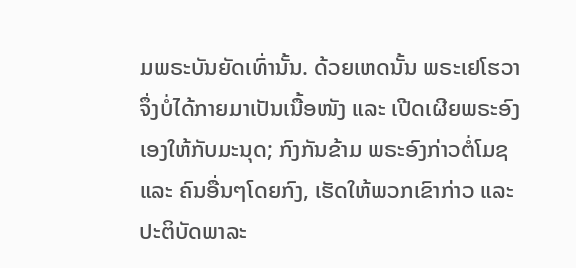ມພຣະບັນຍັດເທົ່ານັ້ນ. ດ້ວຍເຫດນັ້ນ ພຣະເຢໂຮວາຈຶ່ງບໍ່ໄດ້ກາຍມາເປັນເນື້ອໜັງ ແລະ ເປີດເຜີຍພຣະອົງເອງໃຫ້ກັບມະນຸດ; ກົງກັນຂ້າມ ພຣະອົງກ່າວຕໍ່ໂມຊ ແລະ ຄົນອື່ນໆໂດຍກົງ, ເຮັດໃຫ້ພວກເຂົາກ່າວ ແລະ ປະຕິບັດພາລະ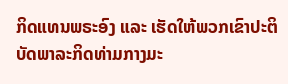ກິດແທນພຣະອົງ ແລະ ເຮັດໃຫ້ພວກເຂົາປະຕິບັດພາລະກິດທ່າມກາງມະ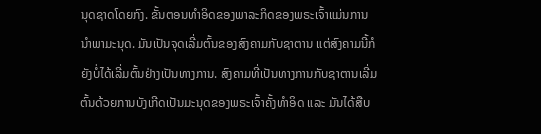ນຸດຊາດໂດຍກົງ. ຂັ້ນຕອນທຳອິດຂອງພາລະກິດຂອງພຣະເຈົ້າແມ່ນການນໍາພາມະນຸດ. ມັນເປັນຈຸດເລີ່ມຕົ້ນຂອງສົງຄາມກັບຊາຕານ ແຕ່ສົງຄາມນີ້ກໍຍັງບໍ່ໄດ້ເລີ່ມຕົ້ນຢ່າງເປັນທາງການ. ສົງຄາມທີ່ເປັນທາງການກັບຊາຕານເລີ່ມຕົ້ນດ້ວຍການບັງເກີດເປັນມະນຸດຂອງພຣະເຈົ້າຄັ້ງທໍາອິດ ແລະ ມັນໄດ້ສືບ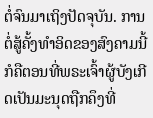ຕໍ່ຈົນມາເຖິງປັດຈຸບັນ. ການຕໍ່ສູ້ຄັ້ງທຳອິດຂອງສົງຄາມນີ້ກໍຄືຕອນທີ່ພຣະເຈົ້າຜູ້ບັງເກີດເປັນມະນຸດຖືກຄຶງທີ່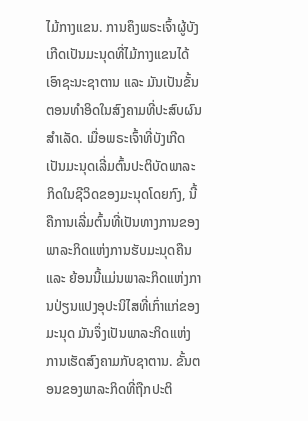ໄມ້ກາງແຂນ. ການຄຶງພຣະເຈົ້າຜູ້ບັງເກີດເປັນມະນຸດທີ່ໄມ້ກາງແຂນໄດ້ເອົາຊະນະຊາຕານ ແລະ ມັນເປັນຂັ້ນຕອນທຳອິດໃນສົງຄາມທີ່ປະສົບຜົນສຳເລັດ. ເມື່ອພຣະເຈົ້າທີ່ບັງເກີດເປັນມະນຸດເລີ່ມຕົ້ນປະຕິບັດພາລະກິດໃນຊີວິດຂອງມະນຸດໂດຍກົງ, ນີ້ຄືການເລີ່ມຕົ້ນທີ່ເປັນທາງການຂອງພາລະກິດແຫ່ງການຮັບມະນຸດຄືນ ແລະ ຍ້ອນນີ້ແມ່ນພາລະກິດແຫ່ງການປ່ຽນແປງອຸປະນິໄສທີ່ເກົ່າແກ່ຂອງມະນຸດ ມັນຈຶ່ງເປັນພາລະກິດແຫ່ງການເຮັດສົງຄາມກັບຊາຕານ. ຂັ້ນຕອນຂອງພາລະກິດທີ່ຖືກປະຕິ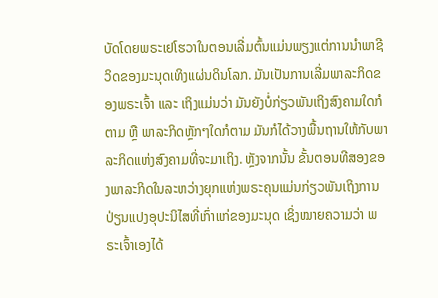ບັດໂດຍພຣະເຢໂຮວາໃນຕອນເລີ່ມຕົ້ນແມ່ນພຽງແຕ່ການນໍາພາຊີວິດຂອງມະນຸດເທິງແຜ່ນດິນໂລກ. ມັນເປັນການເລີ່ມພາລະກິດຂອງພຣະເຈົ້າ ແລະ ເຖິງແມ່ນວ່າ ມັນຍັງບໍ່ກ່ຽວພັນເຖິງສົງຄາມໃດກໍຕາມ ຫຼື ພາລະກິດຫຼັກໆໃດກໍຕາມ ມັນກໍໄດ້ວາງພື້ນຖານໃຫ້ກັບພາລະກິດແຫ່ງສົງຄາມທີ່ຈະມາເຖິງ. ຫຼັງຈາກນັ້ນ ຂັ້ນຕອນທີສອງຂອງພາລະກິດໃນລະຫວ່າງຍຸກແຫ່ງພຣະຄຸນແມ່ນກ່ຽວພັນເຖິງການປ່ຽນແປງອຸປະນິໄສທີ່ເກົ່າແກ່ຂອງມະນຸດ ເຊິ່ງໝາຍຄວາມວ່າ ພຣະເຈົ້າເອງໄດ້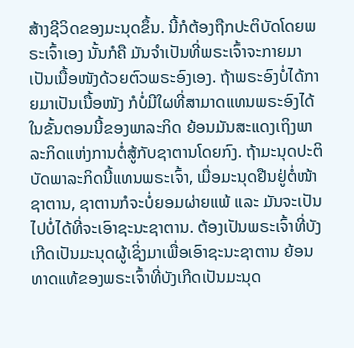ສ້າງຊີວິດຂອງມະນຸດຂຶ້ນ. ນີ້ກໍຕ້ອງຖືກປະຕິບັດໂດຍພຣະເຈົ້າເອງ ນັ້ນກໍຄື ມັນຈຳເປັນທີ່ພຣະເຈົ້າຈະກາຍມາເປັນເນື້ອໜັງດ້ວຍຕົວພຣະອົງເອງ. ຖ້າພຣະອົງບໍ່ໄດ້ກາຍມາເປັນເນື້ອໜັງ ກໍບໍ່ມີໃຜທີ່ສາມາດແທນພຣະອົງໄດ້ໃນຂັ້ນຕອນນີ້ຂອງພາລະກິດ ຍ້ອນມັນສະແດງເຖິງພາລະກິດແຫ່ງການຕໍ່ສູ້ກັບຊາຕານໂດຍກົງ. ຖ້າມະນຸດປະຕິບັດພາລະກິດນີ້ແທນພຣະເຈົ້າ, ເມື່ອມະນຸດຢືນຢູ່ຕໍ່ໜ້າຊາຕານ, ຊາຕານກໍຈະບໍ່ຍອມຜ່າຍແພ້ ແລະ ມັນຈະເປັນໄປບໍ່ໄດ້ທີ່ຈະເອົາຊະນະຊາຕານ. ຕ້ອງເປັນພຣະເຈົ້າທີ່ບັງເກີດເປັນມະນຸດຜູ້ເຊິ່ງມາເພື່ອເອົາຊະນະຊາຕານ ຍ້ອນທາດແທ້ຂອງພຣະເຈົ້າທີ່ບັງເກີດເປັນມະນຸດ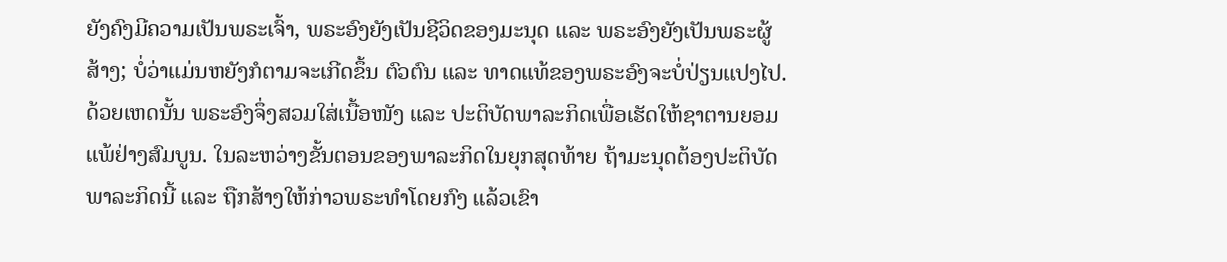ຍັງຄົງມີຄວາມເປັນພຣະເຈົ້າ, ພຣະອົງຍັງເປັນຊີວິດຂອງມະນຸດ ແລະ ພຣະອົງຍັງເປັນພຣະຜູ້ສ້າງ; ບໍ່ວ່າແມ່ນຫຍັງກໍຕາມຈະເກີດຂຶ້ນ ຕົວຕົນ ແລະ ທາດແທ້ຂອງພຣະອົງຈະບໍ່ປ່ຽນແປງໄປ. ດ້ວຍເຫດນັ້ນ ພຣະອົງຈຶ່ງສວມໃສ່ເນື້ອໜັງ ແລະ ປະຕິບັດພາລະກິດເພື່ອເຮັດໃຫ້ຊາຕານຍອມແພ້ຢ່າງສົມບູນ. ໃນລະຫວ່າງຂັ້ນຕອນຂອງພາລະກິດໃນຍຸກສຸດທ້າຍ ຖ້າມະນຸດຕ້ອງປະຕິບັດພາລະກິດນີ້ ແລະ ຖືກສ້າງໃຫ້ກ່າວພຣະທຳໂດຍກົງ ແລ້ວເຂົາ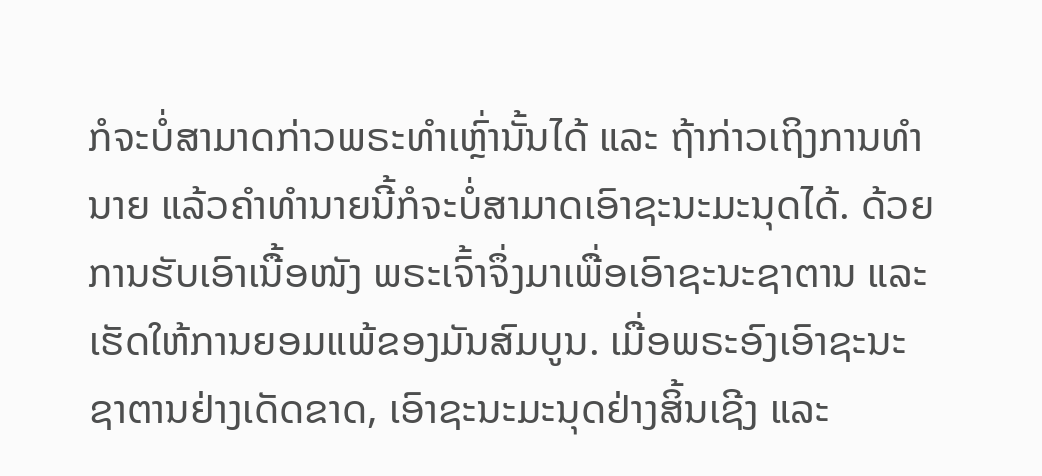ກໍຈະບໍ່ສາມາດກ່າວພຣະທຳເຫຼົ່ານັ້ນໄດ້ ແລະ ຖ້າກ່າວເຖິງການທຳນາຍ ແລ້ວຄໍາທໍານາຍນີ້ກໍຈະບໍ່ສາມາດເອົາຊະນະມະນຸດໄດ້. ດ້ວຍການຮັບເອົາເນື້ອໜັງ ພຣະເຈົ້າຈຶ່ງມາເພື່ອເອົາຊະນະຊາຕານ ແລະ ເຮັດໃຫ້ການຍອມແພ້ຂອງມັນສົມບູນ. ເມື່ອພຣະອົງເອົາຊະນະຊາຕານຢ່າງເດັດຂາດ, ເອົາຊະນະມະນຸດຢ່າງສິ້ນເຊີງ ແລະ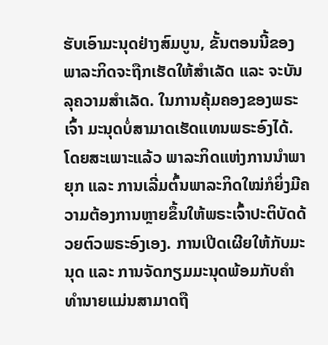ຮັບເອົາມະນຸດຢ່າງສົມບູນ, ຂັ້ນຕອນນີ້ຂອງພາລະກິດຈະຖືກເຮັດໃຫ້ສຳເລັດ ແລະ ຈະບັນລຸຄວາມສຳເລັດ. ໃນການຄຸ້ມຄອງຂອງພຣະເຈົ້າ ມະນຸດບໍ່ສາມາດເຮັດແທນພຣະອົງໄດ້. ໂດຍສະເພາະແລ້ວ ພາລະກິດແຫ່ງການນໍາພາຍຸກ ແລະ ການເລີ່ມຕົ້ນພາລະກິດໃໝ່ກໍຍິ່ງມີຄວາມຕ້ອງການຫຼາຍຂຶ້ນໃຫ້ພຣະເຈົ້າປະຕິບັດດ້ວຍຕົວພຣະອົງເອງ. ການເປີດເຜີຍໃຫ້ກັບມະນຸດ ແລະ ການຈັດກຽມມະນຸດພ້ອມກັບຄຳທຳນາຍແມ່ນສາມາດຖື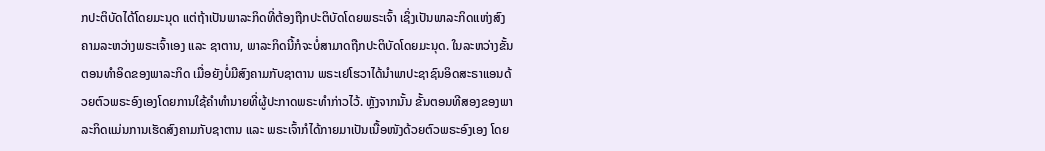ກປະຕິບັດໄດ້ໂດຍມະນຸດ ແຕ່ຖ້າເປັນພາລະກິດທີ່ຕ້ອງຖືກປະຕິບັດໂດຍພຣະເຈົ້າ ເຊິ່ງເປັນພາລະກິດແຫ່ງສົງຄາມລະຫວ່າງພຣະເຈົ້າເອງ ແລະ ຊາຕານ, ພາລະກິດນີ້ກໍຈະບໍ່ສາມາດຖືກປະຕິບັດໂດຍມະນຸດ. ໃນລະຫວ່າງຂັ້ນຕອນທຳອິດຂອງພາລະກິດ ເມື່ອຍັງບໍ່ມີສົງຄາມກັບຊາຕານ ພຣະເຢໂຮວາໄດ້ນໍາພາປະຊາຊົນອິດສະຣາແອນດ້ວຍຕົວພຣະອົງເອງໂດຍການໃຊ້ຄຳທຳນາຍທີ່ຜູ້ປະກາດພຣະທຳກ່າວໄວ້. ຫຼັງຈາກນັ້ນ ຂັ້ນຕອນທີສອງຂອງພາລະກິດແມ່ນການເຮັດສົງຄາມກັບຊາຕານ ແລະ ພຣະເຈົ້າກໍໄດ້ກາຍມາເປັນເນື້ອໜັງດ້ວຍຕົວພຣະອົງເອງ ໂດຍ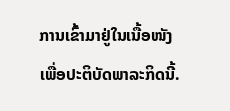ການເຂົ້າມາຢູ່ໃນເນື້ອໜັງເພື່ອປະຕິບັດພາລະກິດນີ້.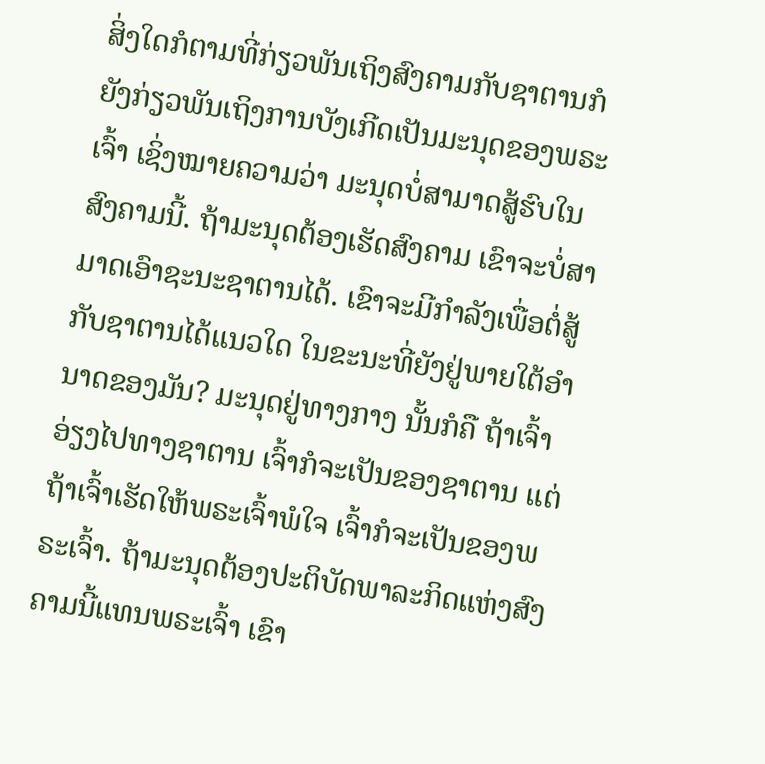ສິ່ງໃດກໍຕາມທີ່ກ່ຽວພັນເຖິງສົງຄາມກັບຊາຕານກໍຍັງກ່ຽວພັນເຖິງການບັງເກີດເປັນມະນຸດຂອງພຣະເຈົ້າ ເຊິ່ງໝາຍຄວາມວ່າ ມະນຸດບໍ່ສາມາດສູ້ຮົບໃນສົງຄາມນີ້. ຖ້າມະນຸດຕ້ອງເຮັດສົງຄາມ ເຂົາຈະບໍ່ສາມາດເອົາຊະນະຊາຕານໄດ້. ເຂົາຈະມີກຳລັງເພື່ອຕໍ່ສູ້ກັບຊາຕານໄດ້ແນວໃດ ໃນຂະນະທີ່ຍັງຢູ່ພາຍໃຕ້ອຳນາດຂອງມັນ? ມະນຸດຢູ່ທາງກາງ ນັ້ນກໍຄື ຖ້າເຈົ້າອ່ຽງໄປທາງຊາຕານ ເຈົ້າກໍຈະເປັນຂອງຊາຕານ ແຕ່ຖ້າເຈົ້າເຮັດໃຫ້ພຣະເຈົ້າພໍໃຈ ເຈົ້າກໍຈະເປັນຂອງພຣະເຈົ້າ. ຖ້າມະນຸດຕ້ອງປະຕິບັດພາລະກິດແຫ່ງສົງຄາມນີ້ແທນພຣະເຈົ້າ ເຂົາ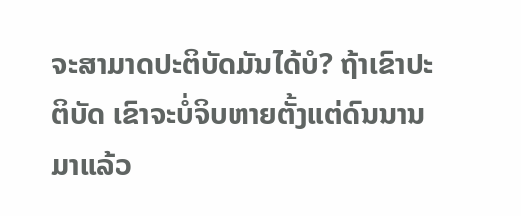ຈະສາມາດປະຕິບັດມັນໄດ້ບໍ? ຖ້າເຂົາປະຕິບັດ ເຂົາຈະບໍ່ຈິບຫາຍຕັ້ງແຕ່ດົນນານມາແລ້ວ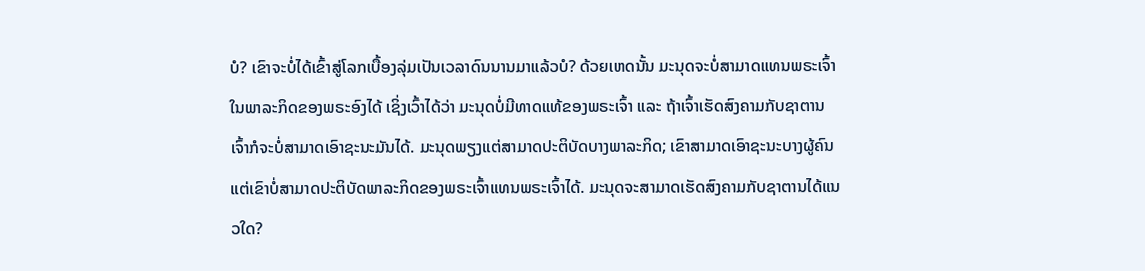ບໍ? ເຂົາຈະບໍ່ໄດ້ເຂົ້າສູ່ໂລກເບື້ອງລຸ່ມເປັນເວລາດົນນານມາແລ້ວບໍ? ດ້ວຍເຫດນັ້ນ ມະນຸດຈະບໍ່ສາມາດແທນພຣະເຈົ້າໃນພາລະກິດຂອງພຣະອົງໄດ້ ເຊິ່ງເວົ້າໄດ້ວ່າ ມະນຸດບໍ່ມີທາດແທ້ຂອງພຣະເຈົ້າ ແລະ ຖ້າເຈົ້າເຮັດສົງຄາມກັບຊາຕານ ເຈົ້າກໍຈະບໍ່ສາມາດເອົາຊະນະມັນໄດ້. ມະນຸດພຽງແຕ່ສາມາດປະຕິບັດບາງພາລະກິດ; ເຂົາສາມາດເອົາຊະນະບາງຜູ້ຄົນ ແຕ່ເຂົາບໍ່ສາມາດປະຕິບັດພາລະກິດຂອງພຣະເຈົ້າແທນພຣະເຈົ້າໄດ້. ມະນຸດຈະສາມາດເຮັດສົງຄາມກັບຊາຕານໄດ້ແນວໃດ?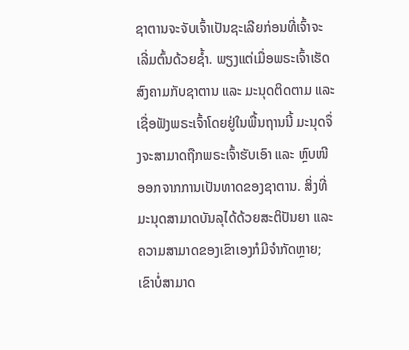ຊາຕານຈະຈັບເຈົ້າເປັນຊະເລີຍກ່ອນທີ່ເຈົ້າຈະເລີ່ມຕົ້ນດ້ວຍຊໍ້າ. ພຽງແຕ່ເມື່ອພຣະເຈົ້າເຮັດສົງຄາມກັບຊາຕານ ແລະ ມະນຸດຕິດຕາມ ແລະ ເຊື່ອຟັງພຣະເຈົ້າໂດຍຢູ່ໃນພື້ນຖານນີ້ ມະນຸດຈຶ່ງຈະສາມາດຖືກພຣະເຈົ້າຮັບເອົາ ແລະ ຫຼົບໜີອອກຈາກການເປັນທາດຂອງຊາຕານ. ສິ່ງທີ່ມະນຸດສາມາດບັນລຸໄດ້ດ້ວຍສະຕິປັນຍາ ແລະ ຄວາມສາມາດຂອງເຂົາເອງກໍມີຈຳກັດຫຼາຍ; ເຂົາບໍ່ສາມາດ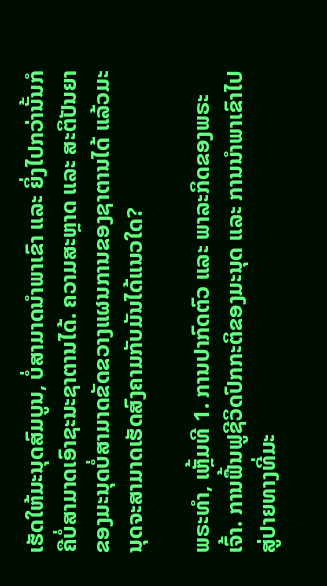ເຮັດໃຫ້ມະນຸດສົມບູນ, ບໍ່ສາມາດນໍາພາເຂົາ ແລະ ຍິ່ງໄປກວ່ານັ້ນກໍຄືບໍ່ສາມາດເອົາຊະນະຊາຕານໄດ້. ຄວາມສະຫຼາດ ແລະ ສະຕິປັນຍາຂອງມະນຸດບໍ່ສາມາດຂັດຂວາງແຜນການຂອງຊາຕານໄດ້ ແລ້ວມະນຸດຈະສາມາດເຮັດສົງຄາມກັບມັນໄດ້ແນວໃດ?

ພຣະທຳ, ເຫຼັ້ມທີ 1. ການປາກົດຕົວ ແລະ ພາລະກິດຂອງພຣະເຈົ້າ. ການຟື້ນຟູຊີວິດປົກກະຕິຂອງມະນຸດ ແລະ ການນໍາພາເຂົາໄປສູ່ປາຍທາງທີ່ມະ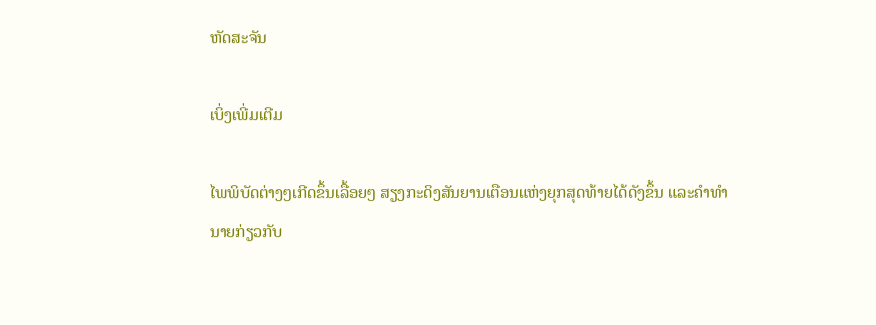ຫັດສະຈັນ

ເບິ່ງເພີ່ມເຕີມ

ໄພພິບັດຕ່າງໆເກີດຂຶ້ນເລື້ອຍໆ ສຽງກະດິງສັນຍານເຕືອນແຫ່ງຍຸກສຸດທ້າຍໄດ້ດັງຂຶ້ນ ແລະຄໍາທໍານາຍກ່ຽວກັບ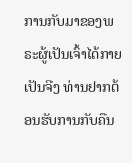ການກັບມາຂອງພຣະຜູ້ເປັນເຈົ້າໄດ້ກາຍເປັນຈີງ ທ່ານຢາກຕ້ອນຮັບການກັບຄືນ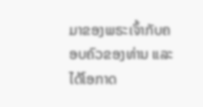ມາຂອງພຣະເຈົ້າກັບຄອບຄົວຂອງທ່ານ ແລະໄດ້ໂອກາດ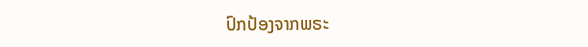ປົກປ້ອງຈາກພຣະ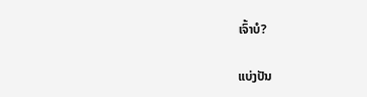ເຈົ້າບໍ?

ແບ່ງປັນ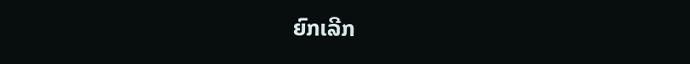ຍົກເລີກ